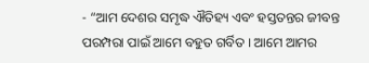- “ଆମ ଦେଶର ସମୃଦ୍ଧ ଐତିହ୍ୟ ଏବଂ ହସ୍ତତନ୍ତର ଜୀବନ୍ତ ପରମ୍ପରା ପାଇଁ ଆମେ ବହୁତ ଗର୍ବିତ । ଆମେ ଆମର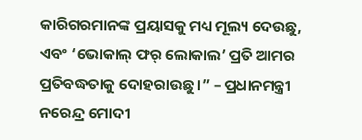କାରିଗରମାନଙ୍କ ପ୍ରୟାସକୁ ମଧ୍ୟ ମୂଲ୍ୟ ଦେଉଛୁ, ଏବଂ ‘ଭୋକାଲ୍ ଫର୍ ଲୋକାଲ’ ପ୍ରତି ଆମର ପ୍ରତିବଦ୍ଧତାକୁ ଦୋହରାଉଛୁ ।” – ପ୍ରଧାନମନ୍ତ୍ରୀ ନରେନ୍ଦ୍ର ମୋଦୀ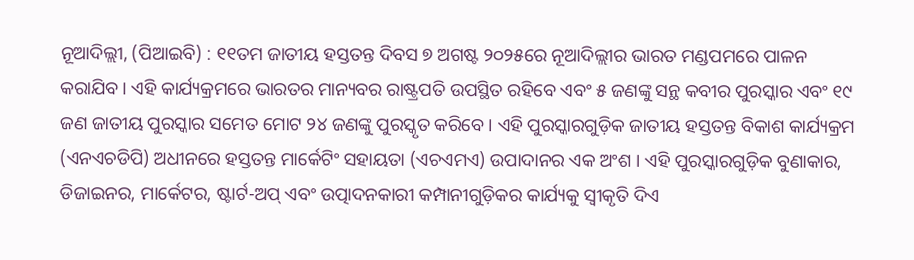ନୂଆଦିଲ୍ଲୀ, (ପିଆଇବି) : ୧୧ତମ ଜାତୀୟ ହସ୍ତତନ୍ତ ଦିବସ ୭ ଅଗଷ୍ଟ ୨୦୨୫ରେ ନୂଆଦିଲ୍ଲୀର ଭାରତ ମଣ୍ଡପମରେ ପାଳନ କରାଯିବ । ଏହି କାର୍ଯ୍ୟକ୍ରମରେ ଭାରତର ମାନ୍ୟବର ରାଷ୍ଟ୍ରପତି ଉପସ୍ଥିତ ରହିବେ ଏବଂ ୫ ଜଣଙ୍କୁ ସନ୍ଥ କବୀର ପୁରସ୍କାର ଏବଂ ୧୯ ଜଣ ଜାତୀୟ ପୁରସ୍କାର ସମେତ ମୋଟ ୨୪ ଜଣଙ୍କୁ ପୁରସ୍କୃତ କରିବେ । ଏହି ପୁରସ୍କାରଗୁଡ଼ିକ ଜାତୀୟ ହସ୍ତତନ୍ତ ବିକାଶ କାର୍ଯ୍ୟକ୍ରମ (ଏନଏଚଡିପି) ଅଧୀନରେ ହସ୍ତତନ୍ତ ମାର୍କେଟିଂ ସହାୟତା (ଏଚଏମଏ) ଉପାଦାନର ଏକ ଅଂଶ । ଏହି ପୁରସ୍କାରଗୁଡ଼ିକ ବୁଣାକାର, ଡିଜାଇନର, ମାର୍କେଟର, ଷ୍ଟାର୍ଟ-ଅପ୍ ଏବଂ ଉତ୍ପାଦନକାରୀ କମ୍ପାନୀଗୁଡ଼ିକର କାର୍ଯ୍ୟକୁ ସ୍ୱୀକୃତି ଦିଏ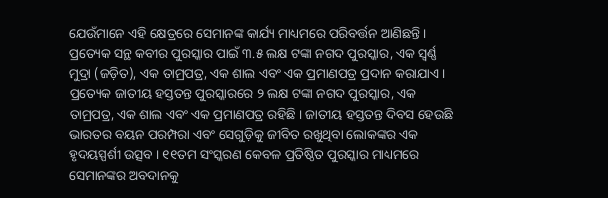ଯେଉଁମାନେ ଏହି କ୍ଷେତ୍ରରେ ସେମାନଙ୍କ କାର୍ଯ୍ୟ ମାଧ୍ୟମରେ ପରିବର୍ତ୍ତନ ଆଣିଛନ୍ତି । ପ୍ରତ୍ୟେକ ସନ୍ଥ କବୀର ପୁରସ୍କାର ପାଇଁ ୩.୫ ଲକ୍ଷ ଟଙ୍କା ନଗଦ ପୁରସ୍କାର, ଏକ ସ୍ୱର୍ଣ୍ଣ ମୁଦ୍ରା (ଜଡ଼ିତ), ଏକ ତାମ୍ରପତ୍ର, ଏକ ଶାଲ ଏବଂ ଏକ ପ୍ରମାଣପତ୍ର ପ୍ରଦାନ କରାଯାଏ । ପ୍ରତ୍ୟେକ ଜାତୀୟ ହସ୍ତତନ୍ତ ପୁରସ୍କାରରେ ୨ ଲକ୍ଷ ଟଙ୍କା ନଗଦ ପୁରସ୍କାର, ଏକ ତାମ୍ରପତ୍ର, ଏକ ଶାଲ ଏବଂ ଏକ ପ୍ରମାଣପତ୍ର ରହିଛି । ଜାତୀୟ ହସ୍ତତନ୍ତ ଦିବସ ହେଉଛି ଭାରତର ବୟନ ପରମ୍ପରା ଏବଂ ସେଗୁଡ଼ିକୁ ଜୀବିତ ରଖୁଥିବା ଲୋକଙ୍କର ଏକ ହୃଦୟସ୍ପର୍ଶୀ ଉତ୍ସବ । ୧୧ତମ ସଂସ୍କରଣ କେବଳ ପ୍ରତିଷ୍ଠିତ ପୁରସ୍କାର ମାଧ୍ୟମରେ ସେମାନଙ୍କର ଅବଦାନକୁ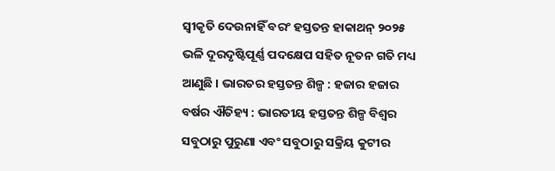ସ୍ୱୀକୃତି ଦେଉନାହିଁ ବରଂ ହସ୍ତତନ୍ତ ହାକାଥନ୍ ୨୦୨୫ ଭଳି ଦୂରଦୃଷ୍ଟିପୂର୍ଣ୍ଣ ପଦକ୍ଷେପ ସହିତ ନୂତନ ଗତି ମଧ୍ୟ ଆଣୁଛି । ଭାରତର ହସ୍ତତନ୍ତ ଶିଳ୍ପ : ହଜାର ହଜାର ବର୍ଷର ଐତିହ୍ୟ : ଭାରତୀୟ ହସ୍ତତନ୍ତ ଶିଳ୍ପ ବିଶ୍ୱର ସବୁଠାରୁ ପୁରୁଣା ଏବଂ ସବୁଠାରୁ ସକ୍ରିୟ କୁଟୀର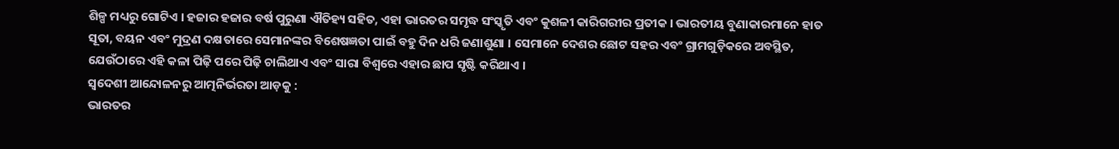ଶିଳ୍ପ ମଧ୍ୟରୁ ଗୋଟିଏ । ହଜାର ହଜାର ବର୍ଷ ପୁରୁଣା ଐତିହ୍ୟ ସହିତ, ଏହା ଭାରତର ସମୃଦ୍ଧ ସଂସ୍କୃତି ଏବଂ କୁଶଳୀ କାରିଗରୀର ପ୍ରତୀକ । ଭାରତୀୟ ବୁଣାକାରମାନେ ହାତ ସୂତା, ବୟନ ଏବଂ ମୁଦ୍ରଣ ଦକ୍ଷତାରେ ସେମାନଙ୍କର ବିଶେଷଜ୍ଞତା ପାଇଁ ବହୁ ଦିନ ଧରି ଜଣାଶୁଣା । ସେମାନେ ଦେଶର ଛୋଟ ସହର ଏବଂ ଗ୍ରାମଗୁଡ଼ିକରେ ଅବସ୍ଥିତ, ଯେଉଁଠାରେ ଏହି କଳା ପିଢ଼ି ପରେ ପିଢ଼ି ଚାଲିଥାଏ ଏବଂ ସାରା ବିଶ୍ୱରେ ଏହାର ଛାପ ସୃଷ୍ଟି କରିଥାଏ ।
ସ୍ୱଦେଶୀ ଆନ୍ଦୋଳନରୁ ଆତ୍ମନିର୍ଭରତା ଆଡ଼କୁ :
ଭାରତର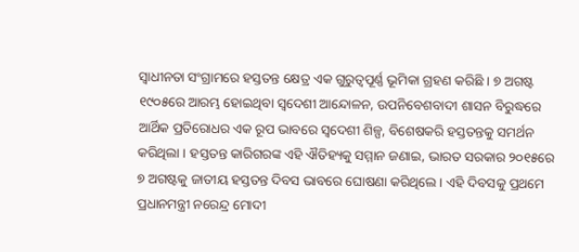ସ୍ୱାଧୀନତା ସଂଗ୍ରାମରେ ହସ୍ତତନ୍ତ କ୍ଷେତ୍ର ଏକ ଗୁରୁତ୍ୱପୂର୍ଣ୍ଣ ଭୂମିକା ଗ୍ରହଣ କରିଛି । ୭ ଅଗଷ୍ଟ ୧୯୦୫ରେ ଆରମ୍ଭ ହୋଇଥିବା ସ୍ୱଦେଶୀ ଆନ୍ଦୋଳନ, ଉପନିବେଶବାଦୀ ଶାସନ ବିରୁଦ୍ଧରେ ଆର୍ଥିକ ପ୍ରତିରୋଧର ଏକ ରୂପ ଭାବରେ ସ୍ୱଦେଶୀ ଶିଳ୍ପ, ବିଶେଷକରି ହସ୍ତତନ୍ତକୁ ସମର୍ଥନ କରିଥିଲା । ହସ୍ତତନ୍ତ କାରିଗରଙ୍କ ଏହି ଐତିହ୍ୟକୁ ସମ୍ମାନ ଜଣାଇ, ଭାରତ ସରକାର ୨୦୧୫ରେ ୭ ଅଗଷ୍ଟକୁ ଜାତୀୟ ହସ୍ତତନ୍ତ ଦିବସ ଭାବରେ ଘୋଷଣା କରିଥିଲେ । ଏହି ଦିବସକୁ ପ୍ରଥମେ ପ୍ରଧାନମନ୍ତ୍ରୀ ନରେନ୍ଦ୍ର ମୋଦୀ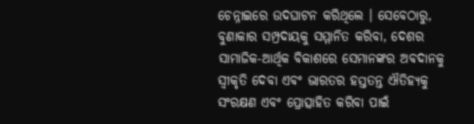ଚେନ୍ନାଇରେ ଉଦଘାଟନ କରିଥିଲେ । ସେବେଠାରୁ, ବୁଣାକାର ସମ୍ପ୍ରଦାୟକୁ ସମ୍ମାନିତ କରିବା, ଦେଶର ସାମାଜିକ-ଆର୍ଥିକ ବିକାଶରେ ସେମାନଙ୍କର ଅବଦାନକୁ ସ୍ୱୀକୃତି ଦେବା ଏବଂ ଭାରତର ହସ୍ତତନ୍ତ ଐତିହ୍ୟକୁ ସଂରକ୍ଷଣ ଏବଂ ପ୍ରୋତ୍ସାହିତ କରିବା ପାଇଁ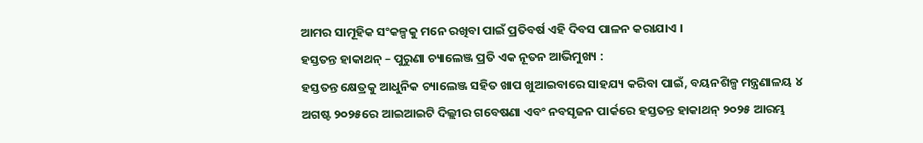ଆମର ସାମୂହିକ ସଂକଳ୍ପକୁ ମନେ ରଖିବା ପାଇଁ ପ୍ରତିବର୍ଷ ଏହି ଦିବସ ପାଳନ କରାଯାଏ ।
ହସ୍ତତନ୍ତ ହାକାଥନ୍ – ପୁରୁଣା ଚ୍ୟାଲେଞ୍ଜ ପ୍ରତି ଏକ ନୂତନ ଆଭିମୁଖ୍ୟ :
ହସ୍ତତନ୍ତ କ୍ଷେତ୍ରକୁ ଆଧୁନିକ ଚ୍ୟାଲେଞ୍ଜ ସହିତ ଖାପ ଖୁଆଇବାରେ ସାହଯ୍ୟ କରିବା ପାଇଁ, ବୟନଶିଳ୍ପ ମନ୍ତ୍ରଣାଳୟ ୪ ଅଗଷ୍ଟ ୨୦୨୫ରେ ଆଇଆଇଟି ଦିଲ୍ଲୀର ଗବେଷଣା ଏବଂ ନବସୃଜନ ପାର୍କରେ ହସ୍ତତନ୍ତ ହାକାଥନ୍ ୨୦୨୫ ଆରମ୍ଭ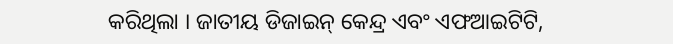କରିଥିଲା । ଜାତୀୟ ଡିଜାଇନ୍ କେନ୍ଦ୍ର ଏବଂ ଏଫଆଇଟିଟି,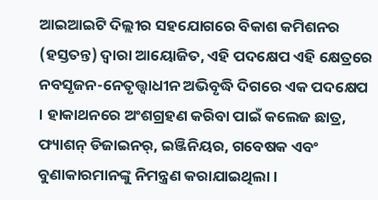ଆଇଆଇଟି ଦିଲ୍ଲୀର ସହଯୋଗରେ ବିକାଶ କମିଶନର (ହସ୍ତତନ୍ତ) ଦ୍ୱାରା ଆୟୋଜିତ, ଏହି ପଦକ୍ଷେପ ଏହି କ୍ଷେତ୍ରରେ ନବସୃଜନ-ନେତୃତ୍ତ୍ୱାଧୀନ ଅଭିବୃଦ୍ଧି ଦିଗରେ ଏକ ପଦକ୍ଷେପ । ହାକାଥନରେ ଅଂଶଗ୍ରହଣ କରିବା ପାଇଁ କଲେଜ ଛାତ୍ର, ଫ୍ୟାଶନ୍ ଡିଜାଇନର୍, ଇଞ୍ଜିନିୟର, ଗବେଷକ ଏବଂ ବୁଣାକାରମାନଙ୍କୁ ନିମନ୍ତ୍ରଣ କରାଯାଇଥିଲା ।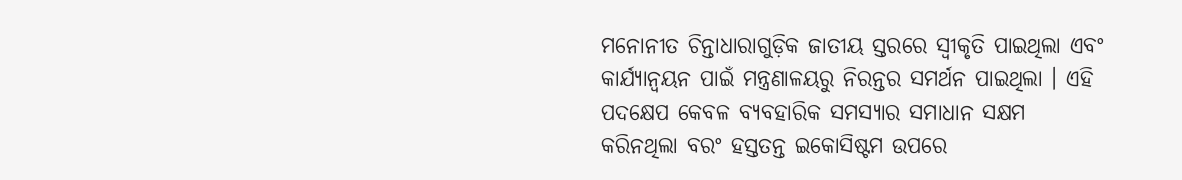ମନୋନୀତ ଚିନ୍ତାଧାରାଗୁଡ଼ିକ ଜାତୀୟ ସ୍ତରରେ ସ୍ୱୀକୃତି ପାଇଥିଲା ଏବଂ କାର୍ଯ୍ୟାନ୍ୱୟନ ପାଇଁ ମନ୍ତ୍ରଣାଳୟରୁ ନିରନ୍ତର ସମର୍ଥନ ପାଇଥିଲା । ଏହି ପଦକ୍ଷେପ କେବଳ ବ୍ୟବହାରିକ ସମସ୍ୟାର ସମାଧାନ ସକ୍ଷମ କରିନଥିଲା ବରଂ ହସ୍ତତନ୍ତ ଇକୋସିଷ୍ଟମ ଉପରେ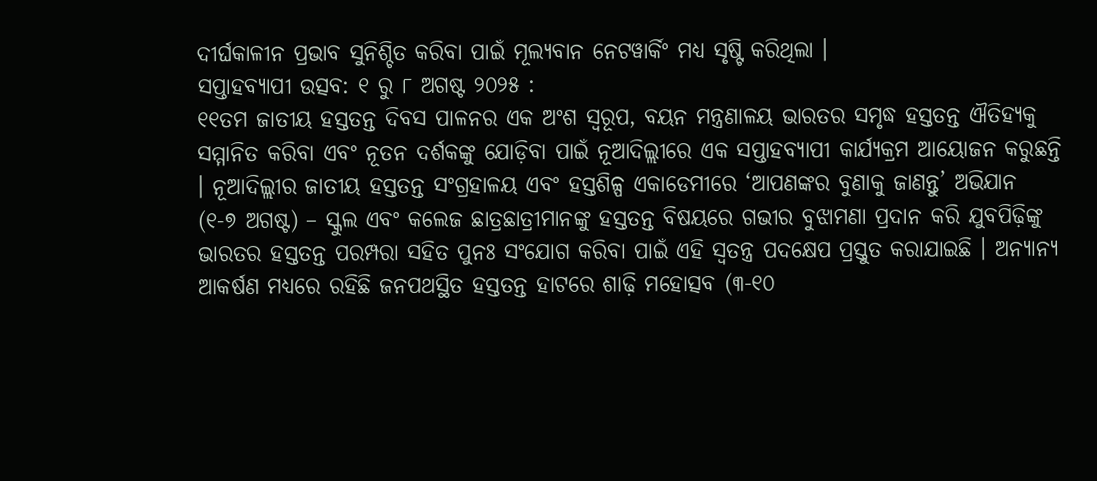ଦୀର୍ଘକାଳୀନ ପ୍ରଭାବ ସୁନିଶ୍ଚିତ କରିବା ପାଇଁ ମୂଲ୍ୟବାନ ନେଟୱାର୍କିଂ ମଧ୍ୟ ସୃଷ୍ଟି କରିଥିଲା ।
ସପ୍ତାହବ୍ୟାପୀ ଉତ୍ସବ: ୧ ରୁ ୮ ଅଗଷ୍ଟ ୨୦୨୫ :
୧୧ତମ ଜାତୀୟ ହସ୍ତତନ୍ତ ଦିବସ ପାଳନର ଏକ ଅଂଶ ସ୍ୱରୂପ, ବୟନ ମନ୍ତ୍ରଣାଳୟ ଭାରତର ସମୃଦ୍ଧ ହସ୍ତତନ୍ତ ଐତିହ୍ୟକୁ ସମ୍ମାନିତ କରିବା ଏବଂ ନୂତନ ଦର୍ଶକଙ୍କୁ ଯୋଡ଼ିବା ପାଇଁ ନୂଆଦିଲ୍ଲୀରେ ଏକ ସପ୍ତାହବ୍ୟାପୀ କାର୍ଯ୍ୟକ୍ରମ ଆୟୋଜନ କରୁଛନ୍ତି । ନୂଆଦିଲ୍ଲୀର ଜାତୀୟ ହସ୍ତତନ୍ତ ସଂଗ୍ରହାଳୟ ଏବଂ ହସ୍ତଶିଳ୍ପ ଏକାଡେମୀରେ ‘ଆପଣଙ୍କର ବୁଣାକୁ ଜାଣନ୍ତୁ’ ଅଭିଯାନ (୧-୭ ଅଗଷ୍ଟ) – ସ୍କୁଲ ଏବଂ କଲେଜ ଛାତ୍ରଛାତ୍ରୀମାନଙ୍କୁ ହସ୍ତତନ୍ତ ବିଷୟରେ ଗଭୀର ବୁଝାମଣା ପ୍ରଦାନ କରି ଯୁବପିଢ଼ିଙ୍କୁ ଭାରତର ହସ୍ତତନ୍ତ ପରମ୍ପରା ସହିତ ପୁନଃ ସଂଯୋଗ କରିବା ପାଇଁ ଏହି ସ୍ୱତନ୍ତ୍ର ପଦକ୍ଷେପ ପ୍ରସ୍ତୁତ କରାଯାଇଛି । ଅନ୍ୟାନ୍ୟ ଆକର୍ଷଣ ମଧ୍ୟରେ ରହିଛି ଜନପଥସ୍ଥିତ ହସ୍ତତନ୍ତ ହାଟରେ ଶାଢ଼ି ମହୋତ୍ସବ (୩-୧୦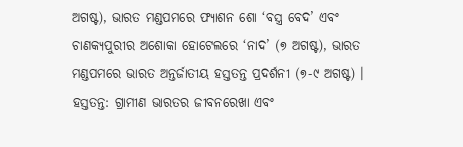ଅଗଷ୍ଟ), ଭାରତ ମଣ୍ଡପମରେ ଫ୍ୟାଶନ ଶୋ ‘ବସ୍ତ୍ର ବେଦ’ ଏବଂ ଚାଣକ୍ୟପୁରୀର ଅଶୋକା ହୋଟେଲରେ ‘ନାଦ’ (୭ ଅଗଷ୍ଟ), ଭାରତ ମଣ୍ଡପମରେ ଭାରତ ଅନ୍ତର୍ଜାତୀୟ ହସ୍ତତନ୍ତ ପ୍ରଦର୍ଶନୀ (୭-୯ ଅଗଷ୍ଟ) ।
ହସ୍ତତନ୍ତ: ଗ୍ରାମୀଣ ଭାରତର ଜୀବନରେଖା ଏବଂ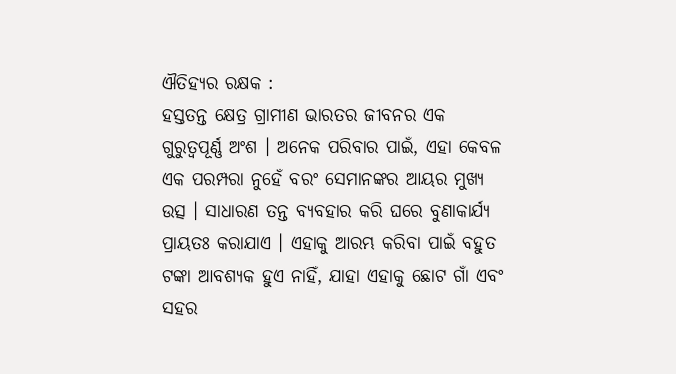ଐତିହ୍ୟର ରକ୍ଷକ :
ହସ୍ତତନ୍ତ କ୍ଷେତ୍ର ଗ୍ରାମୀଣ ଭାରତର ଜୀବନର ଏକ ଗୁରୁତ୍ବପୂର୍ଣ୍ଣ ଅଂଶ । ଅନେକ ପରିବାର ପାଇଁ, ଏହା କେବଳ ଏକ ପରମ୍ପରା ନୁହେଁ ବରଂ ସେମାନଙ୍କର ଆୟର ମୁଖ୍ୟ ଉତ୍ସ । ସାଧାରଣ ତନ୍ତ ବ୍ୟବହାର କରି ଘରେ ବୁଣାକାର୍ଯ୍ୟ ପ୍ରାୟତଃ କରାଯାଏ । ଏହାକୁ ଆରମ୍ଭ କରିବା ପାଇଁ ବହୁତ ଟଙ୍କା ଆବଶ୍ୟକ ହୁଏ ନାହିଁ, ଯାହା ଏହାକୁ ଛୋଟ ଗାଁ ଏବଂ ସହର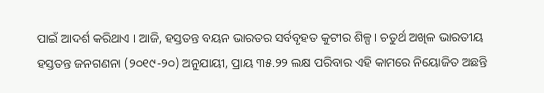ପାଇଁ ଆଦର୍ଶ କରିଥାଏ । ଆଜି, ହସ୍ତତନ୍ତ ବୟନ ଭାରତର ସର୍ବବୃହତ କୁଟୀର ଶିଳ୍ପ । ଚତୁର୍ଥ ଅଖିଳ ଭାରତୀୟ ହସ୍ତତନ୍ତ ଜନଗଣନା (୨୦୧୯-୨୦) ଅନୁଯାୟୀ, ପ୍ରାୟ ୩୫.୨୨ ଲକ୍ଷ ପରିବାର ଏହି କାମରେ ନିୟୋଜିତ ଅଛନ୍ତି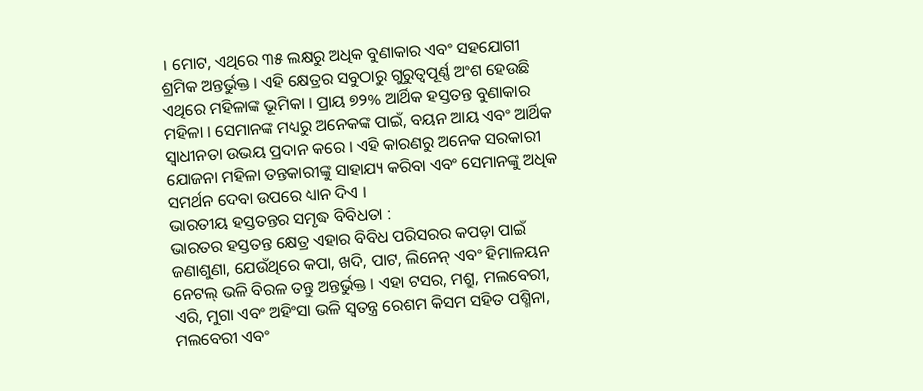। ମୋଟ, ଏଥିରେ ୩୫ ଲକ୍ଷରୁ ଅଧିକ ବୁଣାକାର ଏବଂ ସହଯୋଗୀ ଶ୍ରମିକ ଅନ୍ତର୍ଭୁକ୍ତ । ଏହି କ୍ଷେତ୍ରର ସବୁଠାରୁ ଗୁରୁତ୍ୱପୂର୍ଣ୍ଣ ଅଂଶ ହେଉଛି ଏଥିରେ ମହିଳାଙ୍କ ଭୂମିକା । ପ୍ରାୟ ୭୨% ଆର୍ଥିକ ହସ୍ତତନ୍ତ ବୁଣାକାର ମହିଳା । ସେମାନଙ୍କ ମଧ୍ୟରୁ ଅନେକଙ୍କ ପାଇଁ, ବୟନ ଆୟ ଏବଂ ଆର୍ଥିକ ସ୍ୱାଧୀନତା ଉଭୟ ପ୍ରଦାନ କରେ । ଏହି କାରଣରୁ ଅନେକ ସରକାରୀ ଯୋଜନା ମହିଳା ତନ୍ତକାରୀଙ୍କୁ ସାହାଯ୍ୟ କରିବା ଏବଂ ସେମାନଙ୍କୁ ଅଧିକ ସମର୍ଥନ ଦେବା ଉପରେ ଧ୍ୟାନ ଦିଏ ।
ଭାରତୀୟ ହସ୍ତତନ୍ତର ସମୃଦ୍ଧ ବିବିଧତା :
ଭାରତର ହସ୍ତତନ୍ତ କ୍ଷେତ୍ର ଏହାର ବିବିଧ ପରିସରର କପଡ଼ା ପାଇଁ ଜଣାଶୁଣା, ଯେଉଁଥିରେ କପା, ଖଦି, ପାଟ, ଲିନେନ୍ ଏବଂ ହିମାଳୟନ ନେଟଲ୍ ଭଳି ବିରଳ ତନ୍ତୁ ଅନ୍ତର୍ଭୁକ୍ତ । ଏହା ଟସର, ମଶ୍ରୁ, ମଲବେରୀ, ଏରି, ମୁଗା ଏବଂ ଅହିଂସା ଭଳି ସ୍ୱତନ୍ତ୍ର ରେଶମ କିସମ ସହିତ ପଶ୍ମିନା, ମଲବେରୀ ଏବଂ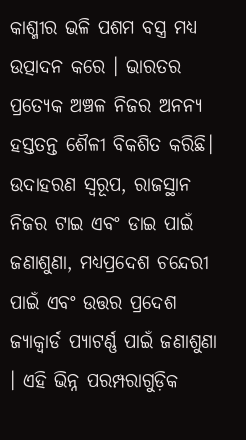କାଶ୍ମୀର ଭଳି ପଶମ ବସ୍ତ୍ର ମଧ୍ୟ ଉତ୍ପାଦନ କରେ । ଭାରତର ପ୍ରତ୍ୟେକ ଅଞ୍ଚଳ ନିଜର ଅନନ୍ୟ ହସ୍ତତନ୍ତ ଶୈଳୀ ବିକଶିତ କରିଛି। ଉଦାହରଣ ସ୍ୱରୂପ, ରାଜସ୍ଥାନ ନିଜର ଟାଇ ଏବଂ ଡାଇ ପାଇଁ ଜଣାଶୁଣା, ମଧ୍ୟପ୍ରଦେଶ ଚନ୍ଦେରୀ ପାଇଁ ଏବଂ ଉତ୍ତର ପ୍ରଦେଶ ଜ୍ୟାକ୍ୱାର୍ଡ ପ୍ୟାଟର୍ଣ୍ଣ ପାଇଁ ଜଣାଶୁଣା । ଏହି ଭିନ୍ନ ପରମ୍ପରାଗୁଡ଼ିକ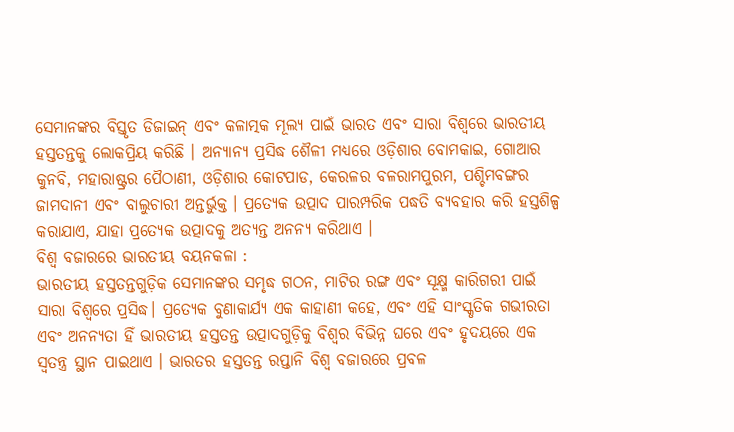ସେମାନଙ୍କର ବିସ୍ତୃତ ଡିଜାଇନ୍ ଏବଂ କଳାତ୍ମକ ମୂଲ୍ୟ ପାଇଁ ଭାରତ ଏବଂ ସାରା ବିଶ୍ୱରେ ଭାରତୀୟ ହସ୍ତତନ୍ତକୁ ଲୋକପ୍ରିୟ କରିଛି । ଅନ୍ୟାନ୍ୟ ପ୍ରସିଦ୍ଧ ଶୈଳୀ ମଧ୍ୟରେ ଓଡ଼ିଶାର ବୋମକାଇ, ଗୋଆର କୁନବି, ମହାରାଷ୍ଟ୍ରର ପୈଠାଣୀ, ଓଡ଼ିଶାର କୋଟପାଡ, କେରଳର ବଳରାମପୁରମ, ପଶ୍ଚିମବଙ୍ଗର ଜାମଦାନୀ ଏବଂ ବାଲୁଚାରୀ ଅନ୍ତର୍ଭୁକ୍ତ । ପ୍ରତ୍ୟେକ ଉତ୍ପାଦ ପାରମ୍ପରିକ ପଦ୍ଧତି ବ୍ୟବହାର କରି ହସ୍ତଶିଳ୍ପ କରାଯାଏ, ଯାହା ପ୍ରତ୍ୟେକ ଉତ୍ପାଦକୁ ଅତ୍ୟନ୍ତ ଅନନ୍ୟ କରିଥାଏ ।
ବିଶ୍ବ ବଜାରରେ ଭାରତୀୟ ବୟନକଳା :
ଭାରତୀୟ ହସ୍ତତନ୍ତଗୁଡ଼ିକ ସେମାନଙ୍କର ସମୃଦ୍ଧ ଗଠନ, ମାଟିର ରଙ୍ଗ ଏବଂ ସୂକ୍ଷ୍ମ କାରିଗରୀ ପାଇଁ ସାରା ବିଶ୍ୱରେ ପ୍ରସିଦ୍ଧ। ପ୍ରତ୍ୟେକ ବୁଣାକାର୍ଯ୍ୟ ଏକ କାହାଣୀ କହେ, ଏବଂ ଏହି ସାଂସ୍କୃତିକ ଗଭୀରତା ଏବଂ ଅନନ୍ୟତା ହିଁ ଭାରତୀୟ ହସ୍ତତନ୍ତ ଉତ୍ପାଦଗୁଡ଼ିକୁ ବିଶ୍ୱର ବିଭିନ୍ନ ଘରେ ଏବଂ ହୃଦୟରେ ଏକ ସ୍ୱତନ୍ତ୍ର ସ୍ଥାନ ପାଇଥାଏ । ଭାରତର ହସ୍ତତନ୍ତ ରପ୍ତାନି ବିଶ୍ୱ ବଜାରରେ ପ୍ରବଳ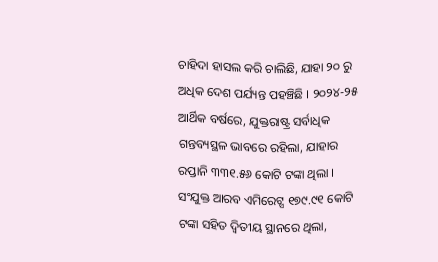ଚାହିଦା ହାସଲ କରି ଚାଲିଛି, ଯାହା ୨୦ ରୁ ଅଧିକ ଦେଶ ପର୍ଯ୍ୟନ୍ତ ପହଞ୍ଚିଛି । ୨୦୨୪-୨୫ ଆର୍ଥିକ ବର୍ଷରେ, ଯୁକ୍ତରାଷ୍ଟ୍ର ସର୍ବାଧିକ ଗନ୍ତବ୍ୟସ୍ଥଳ ଭାବରେ ରହିଲା, ଯାହାର ରପ୍ତାନି ୩୩୧.୫୬ କୋଟି ଟଙ୍କା ଥିଲା । ସଂଯୁକ୍ତ ଆରବ ଏମିରେଟ୍ସ ୧୭୯.୯୧ କୋଟି ଟଙ୍କା ସହିତ ଦ୍ୱିତୀୟ ସ୍ଥାନରେ ଥିଲା,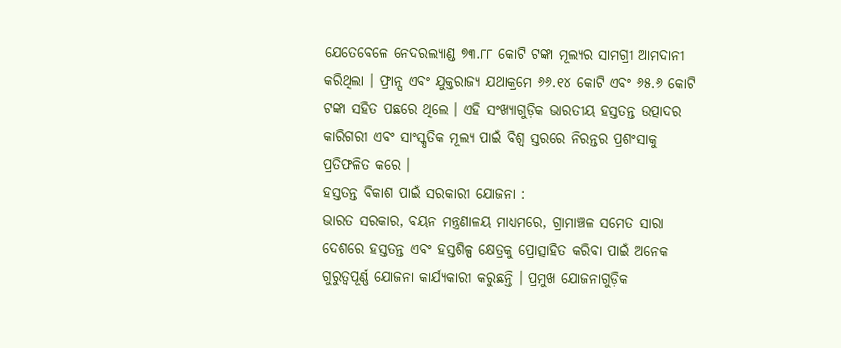ଯେତେବେଳେ ନେଦରଲ୍ୟାଣ୍ଡ ୭୩.୮୮ କୋଟି ଟଙ୍କା ମୂଲ୍ୟର ସାମଗ୍ରୀ ଆମଦାନୀ କରିଥିଲା । ଫ୍ରାନ୍ସ ଏବଂ ଯୁକ୍ତରାଜ୍ୟ ଯଥାକ୍ରମେ ୬୬.୧୪ କୋଟି ଏବଂ ୬୫.୬ କୋଟି ଟଙ୍କା ସହିତ ପଛରେ ଥିଲେ । ଏହି ସଂଖ୍ୟାଗୁଡ଼ିକ ଭାରତୀୟ ହସ୍ତତନ୍ତ ଉତ୍ପାଦର କାରିଗରୀ ଏବଂ ସାଂସ୍କୃତିକ ମୂଲ୍ୟ ପାଇଁ ବିଶ୍ୱ ସ୍ତରରେ ନିରନ୍ତର ପ୍ରଶଂସାକୁ ପ୍ରତିଫଳିତ କରେ ।
ହସ୍ତତନ୍ତ ବିକାଶ ପାଇଁ ସରକାରୀ ଯୋଜନା :
ଭାରତ ସରକାର, ବୟନ ମନ୍ତ୍ରଣାଳୟ ମାଧ୍ୟମରେ, ଗ୍ରାମାଞ୍ଚଳ ସମେତ ସାରା ଦେଶରେ ହସ୍ତତନ୍ତ ଏବଂ ହସ୍ତଶିଳ୍ପ କ୍ଷେତ୍ରକୁ ପ୍ରୋତ୍ସାହିତ କରିବା ପାଇଁ ଅନେକ ଗୁରୁତ୍ୱପୂର୍ଣ୍ଣ ଯୋଜନା କାର୍ଯ୍ୟକାରୀ କରୁଛନ୍ତି । ପ୍ରମୁଖ ଯୋଜନାଗୁଡ଼ିକ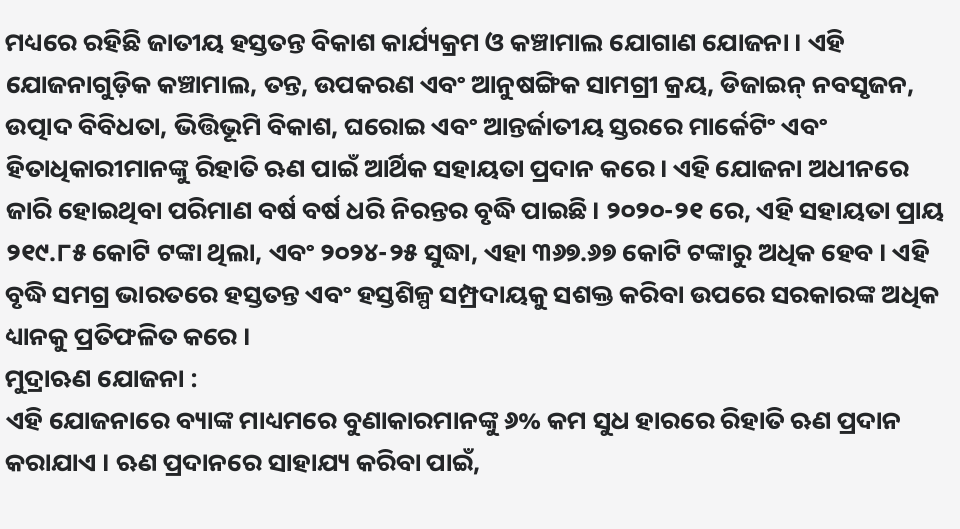ମଧ୍ୟରେ ରହିଛି ଜାତୀୟ ହସ୍ତତନ୍ତ ବିକାଶ କାର୍ଯ୍ୟକ୍ରମ ଓ କଞ୍ଚାମାଲ ଯୋଗାଣ ଯୋଜନା । ଏହି ଯୋଜନାଗୁଡ଼ିକ କଞ୍ଚାମାଲ, ତନ୍ତ, ଉପକରଣ ଏବଂ ଆନୁଷଙ୍ଗିକ ସାମଗ୍ରୀ କ୍ରୟ, ଡିଜାଇନ୍ ନବସୃଜନ, ଉତ୍ପାଦ ବିବିଧତା, ଭିତ୍ତିଭୂମି ବିକାଶ, ଘରୋଇ ଏବଂ ଆନ୍ତର୍ଜାତୀୟ ସ୍ତରରେ ମାର୍କେଟିଂ ଏବଂ ହିତାଧିକାରୀମାନଙ୍କୁ ରିହାତି ଋଣ ପାଇଁ ଆର୍ଥିକ ସହାୟତା ପ୍ରଦାନ କରେ। ଏହି ଯୋଜନା ଅଧୀନରେ ଜାରି ହୋଇଥିବା ପରିମାଣ ବର୍ଷ ବର୍ଷ ଧରି ନିରନ୍ତର ବୃଦ୍ଧି ପାଇଛି। ୨୦୨୦-୨୧ ରେ, ଏହି ସହାୟତା ପ୍ରାୟ ୨୧୯.୮୫ କୋଟି ଟଙ୍କା ଥିଲା, ଏବଂ ୨୦୨୪-୨୫ ସୁଦ୍ଧା, ଏହା ୩୬୭.୬୭ କୋଟି ଟଙ୍କାରୁ ଅଧିକ ହେବ । ଏହି ବୃଦ୍ଧି ସମଗ୍ର ଭାରତରେ ହସ୍ତତନ୍ତ ଏବଂ ହସ୍ତଶିଳ୍ପ ସମ୍ପ୍ରଦାୟକୁ ସଶକ୍ତ କରିବା ଉପରେ ସରକାରଙ୍କ ଅଧିକ ଧ୍ୟାନକୁ ପ୍ରତିଫଳିତ କରେ ।
ମୁଦ୍ରାଋଣ ଯୋଜନା :
ଏହି ଯୋଜନାରେ ବ୍ୟାଙ୍କ ମାଧ୍ୟମରେ ବୁଣାକାରମାନଙ୍କୁ ୬% କମ ସୁଧ ହାରରେ ରିହାତି ଋଣ ପ୍ରଦାନ କରାଯାଏ । ଋଣ ପ୍ରଦାନରେ ସାହାଯ୍ୟ କରିବା ପାଇଁ,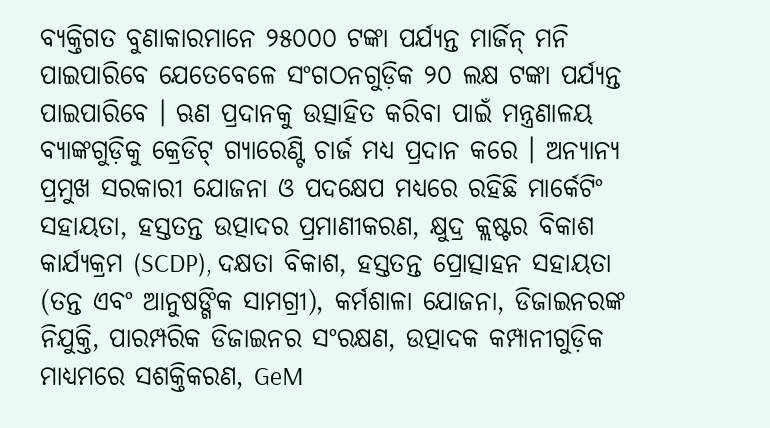ବ୍ୟକ୍ତିଗତ ବୁଣାକାରମାନେ ୨୫୦୦୦ ଟଙ୍କା ପର୍ଯ୍ୟନ୍ତ ମାର୍ଜିନ୍ ମନି ପାଇପାରିବେ ଯେତେବେଳେ ସଂଗଠନଗୁଡ଼ିକ ୨୦ ଲକ୍ଷ ଟଙ୍କା ପର୍ଯ୍ୟନ୍ତ ପାଇପାରିବେ । ଋଣ ପ୍ରଦାନକୁ ଉତ୍ସାହିତ କରିବା ପାଇଁ ମନ୍ତ୍ରଣାଳୟ ବ୍ୟାଙ୍କଗୁଡ଼ିକୁ କ୍ରେଡିଟ୍ ଗ୍ୟାରେଣ୍ଟି ଚାର୍ଜ ମଧ୍ୟ ପ୍ରଦାନ କରେ । ଅନ୍ୟାନ୍ୟ ପ୍ରମୁଖ ସରକାରୀ ଯୋଜନା ଓ ପଦକ୍ଷେପ ମଧ୍ୟରେ ରହିଛି ମାର୍କେଟିଂ ସହାୟତା, ହସ୍ତତନ୍ତ ଉତ୍ପାଦର ପ୍ରମାଣୀକରଣ, କ୍ଷୁଦ୍ର କ୍ଲଷ୍ଟର ବିକାଶ କାର୍ଯ୍ୟକ୍ରମ (SCDP), ଦକ୍ଷତା ବିକାଶ, ହସ୍ତତନ୍ତ ପ୍ରୋତ୍ସାହନ ସହାୟତା (ତନ୍ତ ଏବଂ ଆନୁଷଙ୍ଗିକ ସାମଗ୍ରୀ), କର୍ମଶାଳା ଯୋଜନା, ଡିଜାଇନରଙ୍କ ନିଯୁକ୍ତି, ପାରମ୍ପରିକ ଡିଜାଇନର ସଂରକ୍ଷଣ, ଉତ୍ପାଦକ କମ୍ପାନୀଗୁଡ଼ିକ ମାଧ୍ୟମରେ ସଶକ୍ତିକରଣ, GeM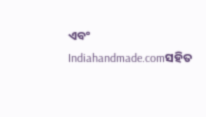ଏବଂ Indiahandmade.comସହିତ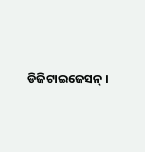ଡିଜିଟାଇଜେସନ୍ ।